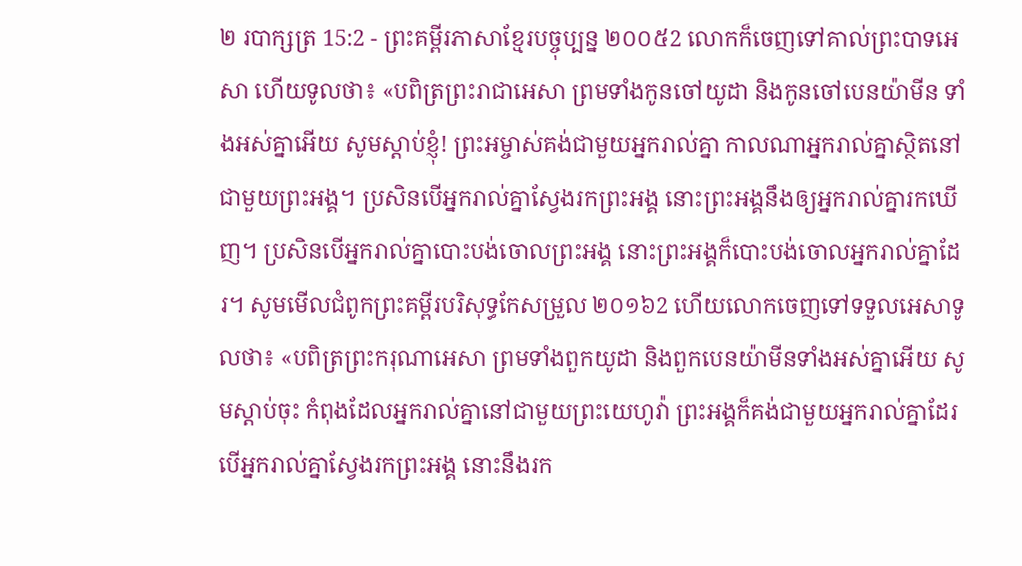២ របាក្សត្រ 15:2 - ព្រះគម្ពីរភាសាខ្មែរបច្ចុប្បន្ន ២០០៥2 លោកក៏ចេញទៅគាល់ព្រះបាទអេសា ហើយទូលថា៖ «បពិត្រព្រះរាជាអេសា ព្រមទាំងកូនចៅយូដា និងកូនចៅបេនយ៉ាមីន ទាំងអស់គ្នាអើយ សូមស្ដាប់ខ្ញុំ! ព្រះអម្ចាស់គង់ជាមួយអ្នករាល់គ្នា កាលណាអ្នករាល់គ្នាស្ថិតនៅជាមួយព្រះអង្គ។ ប្រសិនបើអ្នករាល់គ្នាស្វែងរកព្រះអង្គ នោះព្រះអង្គនឹងឲ្យអ្នករាល់គ្នារកឃើញ។ ប្រសិនបើអ្នករាល់គ្នាបោះបង់ចោលព្រះអង្គ នោះព្រះអង្គក៏បោះបង់ចោលអ្នករាល់គ្នាដែរ។ សូមមើលជំពូកព្រះគម្ពីរបរិសុទ្ធកែសម្រួល ២០១៦2 ហើយលោកចេញទៅទទួលអេសាទូលថា៖ «បពិត្រព្រះករុណាអេសា ព្រមទាំងពួកយូដា និងពួកបេនយ៉ាមីនទាំងអស់គ្នាអើយ សូមស្តាប់ចុះ កំពុងដែលអ្នករាល់គ្នានៅជាមួយព្រះយេហូវ៉ា ព្រះអង្គក៏គង់ជាមួយអ្នករាល់គ្នាដែរ បើអ្នករាល់គ្នាស្វែងរកព្រះអង្គ នោះនឹងរក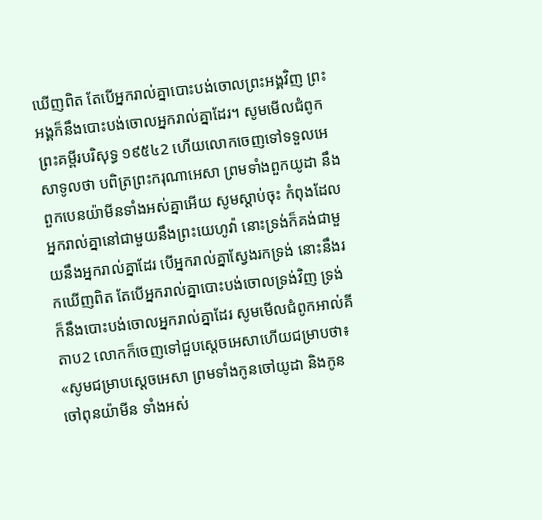ឃើញពិត តែបើអ្នករាល់គ្នាបោះបង់ចោលព្រះអង្គវិញ ព្រះអង្គក៏នឹងបោះបង់ចោលអ្នករាល់គ្នាដែរ។ សូមមើលជំពូកព្រះគម្ពីរបរិសុទ្ធ ១៩៥៤2 ហើយលោកចេញទៅទទួលអេសាទូលថា បពិត្រព្រះករុណាអេសា ព្រមទាំងពួកយូដា នឹងពួកបេនយ៉ាមីនទាំងអស់គ្នាអើយ សូមស្តាប់ចុះ កំពុងដែលអ្នករាល់គ្នានៅជាមួយនឹងព្រះយេហូវ៉ា នោះទ្រង់ក៏គង់ជាមួយនឹងអ្នករាល់គ្នាដែរ បើអ្នករាល់គ្នាស្វែងរកទ្រង់ នោះនឹងរកឃើញពិត តែបើអ្នករាល់គ្នាបោះបង់ចោលទ្រង់វិញ ទ្រង់ក៏នឹងបោះបង់ចោលអ្នករាល់គ្នាដែរ សូមមើលជំពូកអាល់គីតាប2 លោកក៏ចេញទៅជួបស្តេចអេសាហើយជម្រាបថា៖ «សូមជម្រាបស្តេចអេសា ព្រមទាំងកូនចៅយូដា និងកូនចៅពុនយ៉ាមីន ទាំងអស់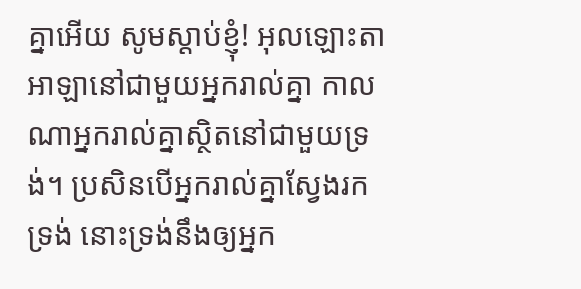គ្នាអើយ សូមស្តាប់ខ្ញុំ! អុលឡោះតាអាឡានៅជាមួយអ្នករាល់គ្នា កាលណាអ្នករាល់គ្នាស្ថិតនៅជាមួយទ្រង់។ ប្រសិនបើអ្នករាល់គ្នាស្វែងរកទ្រង់ នោះទ្រង់នឹងឲ្យអ្នក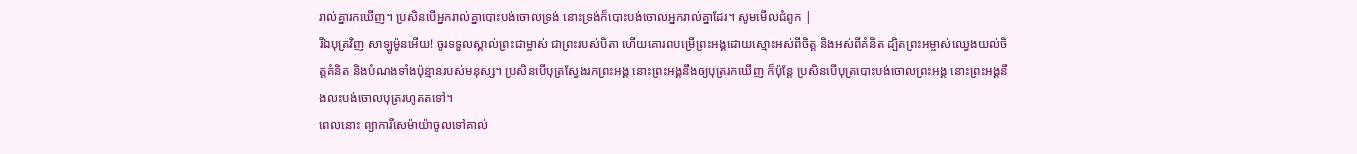រាល់គ្នារកឃើញ។ ប្រសិនបើអ្នករាល់គ្នាបោះបង់ចោលទ្រង់ នោះទ្រង់ក៏បោះបង់ចោលអ្នករាល់គ្នាដែរ។ សូមមើលជំពូក |
រីឯបុត្រវិញ សាឡូម៉ូនអើយ! ចូរទទួលស្គាល់ព្រះជាម្ចាស់ ជាព្រះរបស់បិតា ហើយគោរពបម្រើព្រះអង្គដោយស្មោះអស់ពីចិត្ត និងអស់ពីគំនិត ដ្បិតព្រះអម្ចាស់ឈ្វេងយល់ចិត្តគំនិត និងបំណងទាំងប៉ុន្មានរបស់មនុស្ស។ ប្រសិនបើបុត្រស្វែងរកព្រះអង្គ នោះព្រះអង្គនឹងឲ្យបុត្ររកឃើញ ក៏ប៉ុន្តែ ប្រសិនបើបុត្របោះបង់ចោលព្រះអង្គ នោះព្រះអង្គនឹងលះបង់ចោលបុត្ររហូតតទៅ។
ពេលនោះ ព្យាការីសេម៉ាយ៉ាចូលទៅគាល់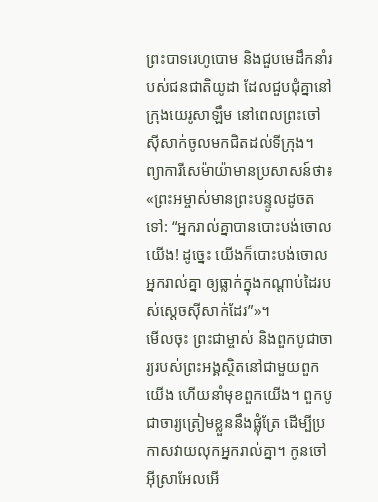ព្រះបាទរេហូបោម និងជួបមេដឹកនាំរបស់ជនជាតិយូដា ដែលជួបជុំគ្នានៅក្រុងយេរូសាឡឹម នៅពេលព្រះចៅស៊ីសាក់ចូលមកជិតដល់ទីក្រុង។ ព្យាការីសេម៉ាយ៉ាមានប្រសាសន៍ថា៖ «ព្រះអម្ចាស់មានព្រះបន្ទូលដូចតទៅ: “អ្នករាល់គ្នាបានបោះបង់ចោលយើង! ដូច្នេះ យើងក៏បោះបង់ចោលអ្នករាល់គ្នា ឲ្យធ្លាក់ក្នុងកណ្ដាប់ដៃរបស់ស្ដេចស៊ីសាក់ដែរ”»។
មើលចុះ ព្រះជាម្ចាស់ និងពួកបូជាចារ្យរបស់ព្រះអង្គស្ថិតនៅជាមួយពួកយើង ហើយនាំមុខពួកយើង។ ពួកបូជាចារ្យត្រៀមខ្លួននឹងផ្លុំត្រែ ដើម្បីប្រកាសវាយលុកអ្នករាល់គ្នា។ កូនចៅអ៊ីស្រាអែលអើ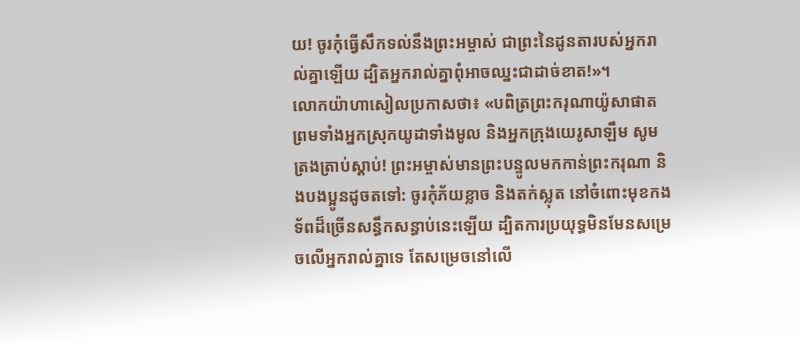យ! ចូរកុំធ្វើសឹកទល់នឹងព្រះអម្ចាស់ ជាព្រះនៃដូនតារបស់អ្នករាល់គ្នាឡើយ ដ្បិតអ្នករាល់គ្នាពុំអាចឈ្នះជាដាច់ខាត!»។
លោកយ៉ាហាសៀលប្រកាសថា៖ «បពិត្រព្រះករុណាយ៉ូសាផាត ព្រមទាំងអ្នកស្រុកយូដាទាំងមូល និងអ្នកក្រុងយេរូសាឡឹម សូមត្រងត្រាប់ស្ដាប់! ព្រះអម្ចាស់មានព្រះបន្ទូលមកកាន់ព្រះករុណា និងបងប្អូនដូចតទៅ: ចូរកុំភ័យខ្លាច និងតក់ស្លុត នៅចំពោះមុខកងទ័ពដ៏ច្រើនសន្ធឹកសន្ធាប់នេះឡើយ ដ្បិតការប្រយុទ្ធមិនមែនសម្រេចលើអ្នករាល់គ្នាទេ តែសម្រេចនៅលើ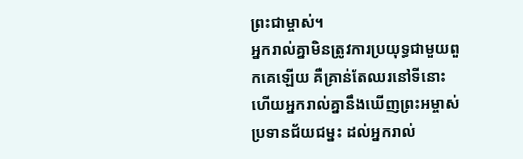ព្រះជាម្ចាស់។
អ្នករាល់គ្នាមិនត្រូវការប្រយុទ្ធជាមួយពួកគេឡើយ គឺគ្រាន់តែឈរនៅទីនោះ ហើយអ្នករាល់គ្នានឹងឃើញព្រះអម្ចាស់ប្រទានជ័យជម្នះ ដល់អ្នករាល់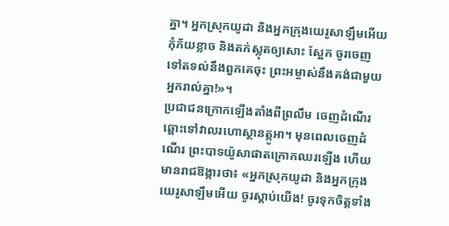គ្នា។ អ្នកស្រុកយូដា និងអ្នកក្រុងយេរូសាឡឹមអើយ កុំភ័យខ្លាច និងតក់ស្លុតឲ្យសោះ ស្អែក ចូរចេញទៅតទល់នឹងពួកគេចុះ ព្រះអម្ចាស់នឹងគង់ជាមួយអ្នករាល់គ្នា!»។
ប្រជាជនក្រោកឡើងតាំងពីព្រលឹម ចេញដំណើរឆ្ពោះទៅវាលរហោស្ថានត្កូអា។ មុនពេលចេញដំណើរ ព្រះបាទយ៉ូសាផាតក្រោកឈរឡើង ហើយមានរាជឱង្ការថា៖ «អ្នកស្រុកយូដា និងអ្នកក្រុងយេរូសាឡឹមអើយ ចូរស្ដាប់យើង! ចូរទុកចិត្តទាំង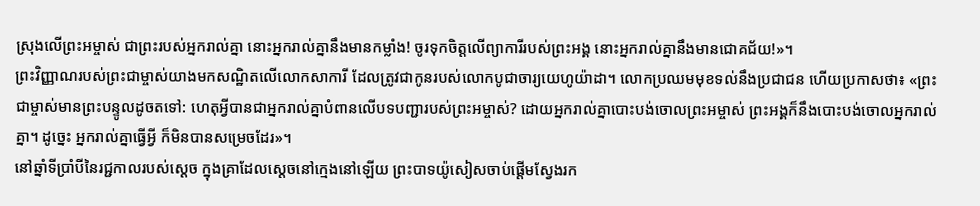ស្រុងលើព្រះអម្ចាស់ ជាព្រះរបស់អ្នករាល់គ្នា នោះអ្នករាល់គ្នានឹងមានកម្លាំង! ចូរទុកចិត្តលើព្យាការីរបស់ព្រះអង្គ នោះអ្នករាល់គ្នានឹងមានជោគជ័យ!»។
ព្រះវិញ្ញាណរបស់ព្រះជាម្ចាស់យាងមកសណ្ឋិតលើលោកសាការី ដែលត្រូវជាកូនរបស់លោកបូជាចារ្យយេហូយ៉ាដា។ លោកប្រឈមមុខទល់នឹងប្រជាជន ហើយប្រកាសថា៖ «ព្រះជាម្ចាស់មានព្រះបន្ទូលដូចតទៅ: ហេតុអ្វីបានជាអ្នករាល់គ្នាបំពានលើបទបញ្ជារបស់ព្រះអម្ចាស់? ដោយអ្នករាល់គ្នាបោះបង់ចោលព្រះអម្ចាស់ ព្រះអង្គក៏នឹងបោះបង់ចោលអ្នករាល់គ្នា។ ដូច្នេះ អ្នករាល់គ្នាធ្វើអ្វី ក៏មិនបានសម្រេចដែរ»។
នៅឆ្នាំទីប្រាំបីនៃរជ្ជកាលរបស់ស្ដេច ក្នុងគ្រាដែលស្ដេចនៅក្មេងនៅឡើយ ព្រះបាទយ៉ូសៀសចាប់ផ្ដើមស្វែងរក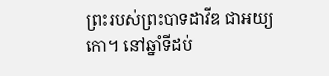ព្រះរបស់ព្រះបាទដាវីឌ ជាអយ្យកោ។ នៅឆ្នាំទីដប់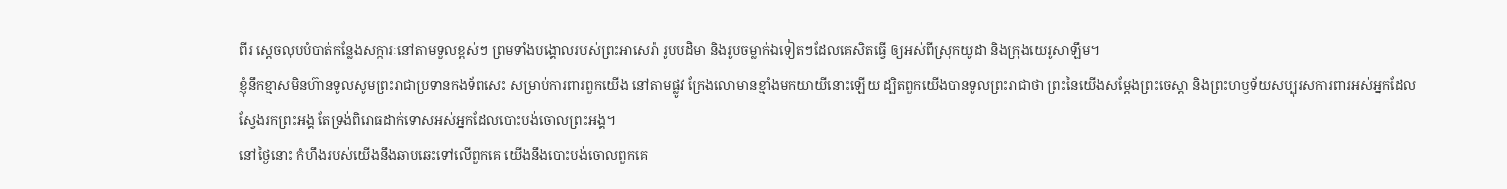ពីរ ស្ដេចលុបបំបាត់កន្លែងសក្ការៈនៅតាមទួលខ្ពស់ៗ ព្រមទាំងបង្គោលរបស់ព្រះអាសេរ៉ា រូបបដិមា និងរូបចម្លាក់ឯទៀតៗដែលគេសិតធ្វើ ឲ្យអស់ពីស្រុកយូដា និងក្រុងយេរូសាឡឹម។
ខ្ញុំនឹកខ្មាសមិនហ៊ានទូលសូមព្រះរាជាប្រទានកងទ័ពសេះ សម្រាប់ការពារពួកយើង នៅតាមផ្លូវ ក្រែងលោមានខ្មាំងមកយាយីនោះឡើយ ដ្បិតពួកយើងបានទូលព្រះរាជាថា ព្រះនៃយើងសម្តែងព្រះចេស្ដា និងព្រះហឫទ័យសប្បុរសការពារអស់អ្នកដែលស្វែងរកព្រះអង្គ តែទ្រង់ពិរោធដាក់ទោសអស់អ្នកដែលបោះបង់ចោលព្រះអង្គ។
នៅថ្ងៃនោះ កំហឹងរបស់យើងនឹងឆាបឆេះទៅលើពួកគេ យើងនឹងបោះបង់ចោលពួកគេ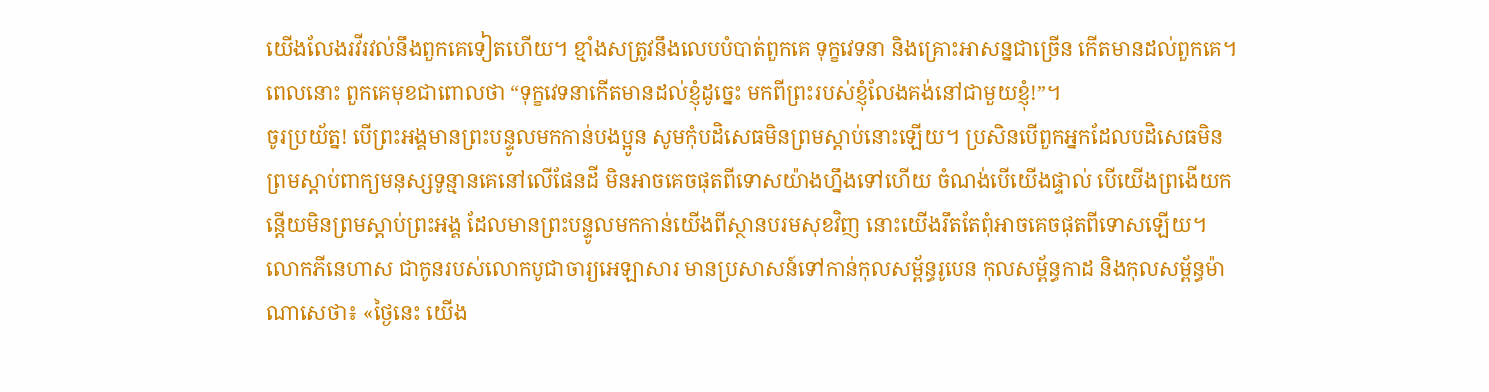យើងលែងរវីរវល់នឹងពួកគេទៀតហើយ។ ខ្មាំងសត្រូវនឹងលេបបំបាត់ពួកគេ ទុក្ខវេទនា និងគ្រោះអាសន្នជាច្រើន កើតមានដល់ពួកគេ។ ពេលនោះ ពួកគេមុខជាពោលថា “ទុក្ខវេទនាកើតមានដល់ខ្ញុំដូច្នេះ មកពីព្រះរបស់ខ្ញុំលែងគង់នៅជាមួយខ្ញុំ!”។
ចូរប្រយ័ត្ន! បើព្រះអង្គមានព្រះបន្ទូលមកកាន់បងប្អូន សូមកុំបដិសេធមិនព្រមស្ដាប់នោះឡើយ។ ប្រសិនបើពួកអ្នកដែលបដិសេធមិនព្រមស្ដាប់ពាក្យមនុស្សទូន្មានគេនៅលើផែនដី មិនអាចគេចផុតពីទោសយ៉ាងហ្នឹងទៅហើយ ចំណង់បើយើងផ្ទាល់ បើយើងព្រងើយកន្តើយមិនព្រមស្ដាប់ព្រះអង្គ ដែលមានព្រះបន្ទូលមកកាន់យើងពីស្ថានបរមសុខវិញ នោះយើងរឹតតែពុំអាចគេចផុតពីទោសឡើយ។
លោកភីនេហាស ជាកូនរបស់លោកបូជាចារ្យអេឡាសារ មានប្រសាសន៍ទៅកាន់កុលសម្ព័ន្ធរូបេន កុលសម្ព័ន្ធកាដ និងកុលសម្ព័ន្ធម៉ាណាសេថា៖ «ថ្ងៃនេះ យើង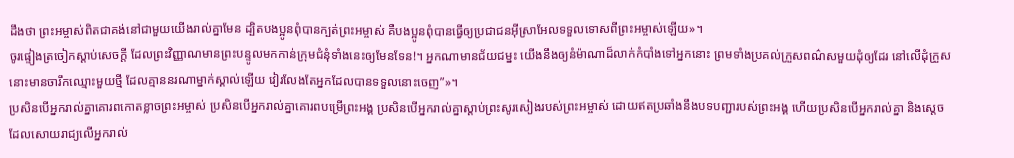ដឹងថា ព្រះអម្ចាស់ពិតជាគង់នៅជាមួយយើងរាល់គ្នាមែន ដ្បិតបងប្អូនពុំបានក្បត់ព្រះអម្ចាស់ គឺបងប្អូនពុំបានធ្វើឲ្យប្រជាជនអ៊ីស្រាអែលទទួលទោសពីព្រះអម្ចាស់ឡើយ»។
ចូរផ្ទៀងត្រចៀកស្ដាប់សេចក្ដី ដែលព្រះវិញ្ញាណមានព្រះបន្ទូលមកកាន់ក្រុមជំនុំទាំងនេះឲ្យមែនទែន!។ អ្នកណាមានជ័យជម្នះ យើងនឹងឲ្យនំម៉ាណាដ៏លាក់កំបាំងទៅអ្នកនោះ ព្រមទាំងប្រគល់ក្រួសពណ៌សមួយដុំឲ្យដែរ នៅលើដុំក្រួសនោះមានចារឹកឈ្មោះមួយថ្មី ដែលគ្មាននរណាម្នាក់ស្គាល់ឡើយ វៀរលែងតែអ្នកដែលបានទទួលនោះចេញ”»។
ប្រសិនបើអ្នករាល់គ្នាគោរពកោតខ្លាចព្រះអម្ចាស់ ប្រសិនបើអ្នករាល់គ្នាគោរពបម្រើព្រះអង្គ ប្រសិនបើអ្នករាល់គ្នាស្ដាប់ព្រះសូរសៀងរបស់ព្រះអម្ចាស់ ដោយឥតប្រឆាំងនឹងបទបញ្ជារបស់ព្រះអង្គ ហើយប្រសិនបើអ្នករាល់គ្នា និងស្ដេចដែលសោយរាជ្យលើអ្នករាល់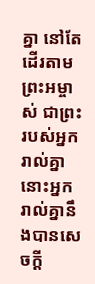គ្នា នៅតែដើរតាមព្រះអម្ចាស់ ជាព្រះរបស់អ្នករាល់គ្នា នោះអ្នករាល់គ្នានឹងបានសេចក្ដី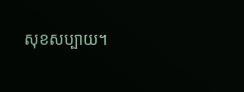សុខសប្បាយ។